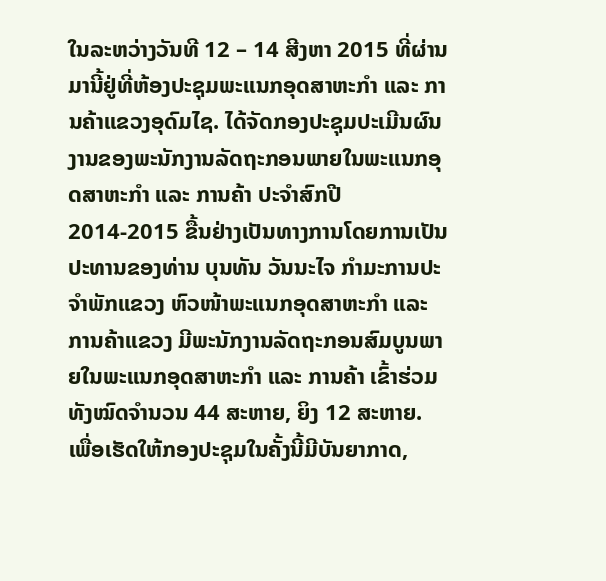ໃນລະຫວ່າງວັນທີ 12 – 14 ສີງຫາ 2015 ທີ່ຜ່ານມານີ້ຢູ່ທີ່ຫ້ອງປະຊຸມພະແນກອຸດສາຫະກຳ ແລະ ການຄ້າແຂວງອຸດົມໄຊ. ໄດ້ຈັດກອງປະຊຸມປະເມີນຜົນງານຂອງພະນັກງານລັດຖະກອນພາຍໃນພະແນກອຸດສາຫະກຳ ແລະ ການຄ້າ ປະຈຳສົກປີ 2014-2015 ຂື້ນຢ່າງເປັນທາງການໂດຍການເປັນປະທານຂອງທ່ານ ບຸນທັນ ວັນນະໄຈ ກຳມະການປະຈຳພັກແຂວງ ຫົວໜ້າພະແນກອຸດສາຫະກຳ ແລະ ການຄ້າແຂວງ ມີພະນັກງານລັດຖະກອນສົມບູນພາຍໃນພະແນກອຸດສາຫະກຳ ແລະ ການຄ້າ ເຂົ້າຮ່ວມທັງໝົດຈຳນວນ 44 ສະຫາຍ, ຍິງ 12 ສະຫາຍ.
ເພື່ອເຮັດໃຫ້ກອງປະຊຸມໃນຄັ້ງນີ້ມີບັນຍາກາດ,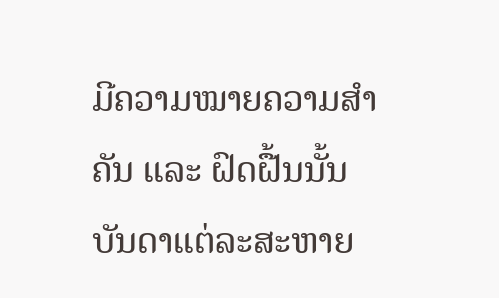ມີຄວາມໝາຍຄວາມສຳຄັນ ແລະ ຝົດຝື້ນນັ້ນ ບັນດາແຕ່ລະສະຫາຍ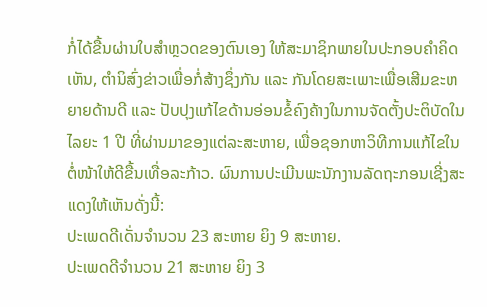ກໍ່ໄດ້ຂື້ນຜ່ານໃບສຳຫຼວດຂອງຕົນເອງ ໃຫ້ສະມາຊິກພາຍໃນປະກອບຄຳຄິດເຫັນ, ຕຳນິສົ່ງຂ່າວເພື່ອກໍ່ສ້າງຊຶ່ງກັນ ແລະ ກັນໂດຍສະເພາະເພື່ອເສີມຂະຫຍາຍດ້ານດີ ແລະ ປັບປຸງແກ້ໄຂດ້ານອ່ອນຂໍ້ຄົງຄ້າງໃນການຈັດຕັ້ງປະຕິບັດໃນໄລຍະ 1 ປີ ທີ່ຜ່ານມາຂອງແຕ່ລະສະຫາຍ, ເພື່ອຊອກຫາວິທີການແກ້ໄຂໃນຕໍ່ໜ້າໃຫ້ດີຂື້ນເທື່ອລະກ້າວ. ຜົນການປະເມີນພະນັກງານລັດຖະກອນເຊີ່ງສະແດງໃຫ້ເຫັນດັ່ງນີ້:
ປະເພດດີເດັ່ນຈຳນວນ 23 ສະຫາຍ ຍິງ 9 ສະຫາຍ.
ປະເພດດີຈຳນວນ 21 ສະຫາຍ ຍິງ 3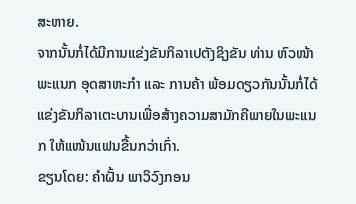ສະຫາຍ.
ຈາກນັ້ນກໍ່ໄດ້ມີການແຂ່ງຂັນກິລາເປຕັງຊິງຂັນ ທ່ານ ຫົວໜ້າພະແນກ ອຸດສາຫະກຳ ແລະ ການຄ້າ ພ້ອມດຽວກັນນັ້ນກໍ່ໄດ້ແຂ່ງຂັນກິລາເຕະບານເພື່ອສ້າງຄວາມສາມັກຄີພາຍໃນພະແນກ ໃຫ້ແໜ້ນແຟນຂື້ນກວ່າເກົ່າ.
ຂຽນໂດຍ: ຄຳຝັ້ນ ພາວິວົງກອນ